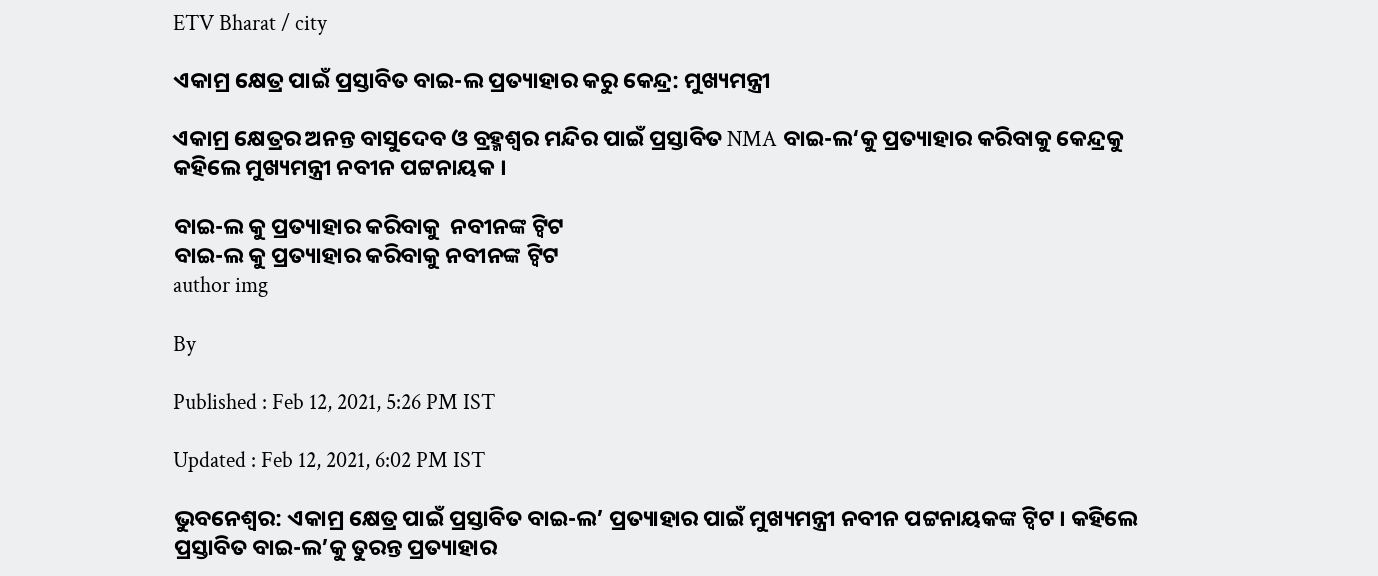ETV Bharat / city

ଏକାମ୍ର କ୍ଷେତ୍ର ପାଇଁ ପ୍ରସ୍ତାବିତ ବାଇ-ଲ ପ୍ରତ୍ୟାହାର କରୁ କେନ୍ଦ୍ର: ମୁଖ୍ୟମନ୍ତ୍ରୀ

ଏକାମ୍ର କ୍ଷେତ୍ରର ଅନନ୍ତ ବାସୁଦେବ ଓ ବ୍ରହ୍ମଶ୍ବର ମନ୍ଦିର ପାଇଁ ପ୍ରସ୍ତାବିତ NMA ବାଇ-ଲ‘କୁ ପ୍ରତ୍ୟାହାର କରିବାକୁ କେନ୍ଦ୍ରକୁ କହିଲେ ମୁଖ୍ୟମନ୍ତ୍ରୀ ନବୀନ ପଟ୍ଟନାୟକ ।

ବାଇ-ଲ କୁ ପ୍ରତ୍ୟାହାର କରିବାକୁ  ନବୀନଙ୍କ ଟ୍ବିଟ
ବାଇ-ଲ କୁ ପ୍ରତ୍ୟାହାର କରିବାକୁ ନବୀନଙ୍କ ଟ୍ବିଟ
author img

By

Published : Feb 12, 2021, 5:26 PM IST

Updated : Feb 12, 2021, 6:02 PM IST

ଭୁବନେଶ୍ବର: ଏକାମ୍ର କ୍ଷେତ୍ର ପାଇଁ ପ୍ରସ୍ତାବିତ ବାଇ-ଲ’ ପ୍ରତ୍ୟାହାର ପାଇଁ ମୁଖ୍ୟମନ୍ତ୍ରୀ ନବୀନ ପଟ୍ଟନାୟକଙ୍କ ଟ୍ବିଟ । କହିଲେ ପ୍ରସ୍ତାବିତ ବାଇ-ଲ’କୁ ତୁରନ୍ତ ପ୍ରତ୍ୟାହାର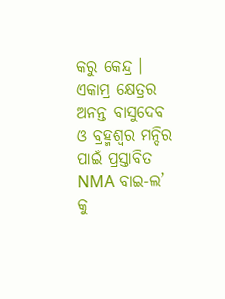କରୁ କେନ୍ଦ୍ର । ଏକାମ୍ର କ୍ଷେତ୍ରର ଅନନ୍ତ ବାସୁଦେବ ଓ ବ୍ରହ୍ମଶ୍ବର ମନ୍ଦିର ପାଇଁ ପ୍ରସ୍ତାବିତ NMA ବାଇ-ଲ’ କୁ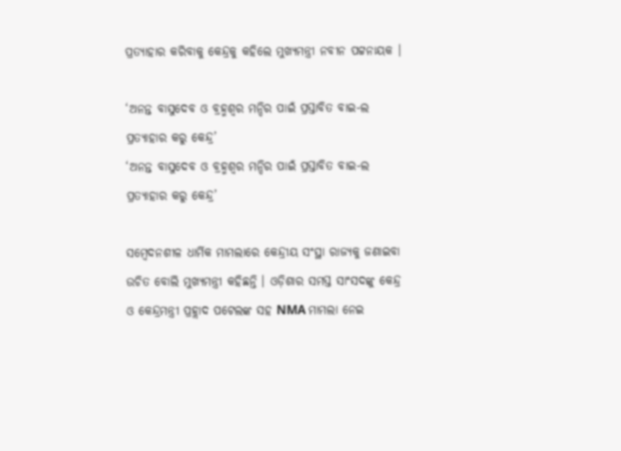ପ୍ରତ୍ୟାହାର କରିବାକୁ କେନ୍ଦ୍ରକୁ କହିଲେ ମୁଖ୍ୟମନ୍ତ୍ରୀ ନବୀନ ପଟ୍ଟନାୟକ ।

‘ଅନନ୍ତ ବାସୁଦେବ ଓ ବ୍ରହ୍ମଶ୍ବର ମନ୍ଦିର ପାଇଁ ପ୍ରସ୍ତାବିତ ବାଇ-ଲ ପ୍ରତ୍ୟାହାର କରୁ କେନ୍ଦ୍ର’
‘ଅନନ୍ତ ବାସୁଦେବ ଓ ବ୍ରହ୍ମଶ୍ବର ମନ୍ଦିର ପାଇଁ ପ୍ରସ୍ତାବିତ ବାଇ-ଲ ପ୍ରତ୍ୟାହାର କରୁ କେନ୍ଦ୍ର’

ସମ୍ବେଦନଶୀଳ ଧାର୍ମିକ ମାମଲାରେ କେନ୍ଦ୍ରୀୟ ସଂସ୍ଥା ରାଜ୍ୟକୁ ଜଣାଇବା ଉଚିତ ବୋଲି ମୁଖ୍ୟମନ୍ତ୍ରୀ କହିଛନ୍ତି । ଓଡ଼ିଶାର ସମସ୍ତ ସାଂସଦଙ୍କୁ କେନ୍ଦ୍ର ଓ କେନ୍ଦ୍ରମନ୍ତ୍ରୀ ପ୍ରହ୍ଲାଦ ପଟେଲଙ୍କ ସହ NMA ମାମଲା ନେଇ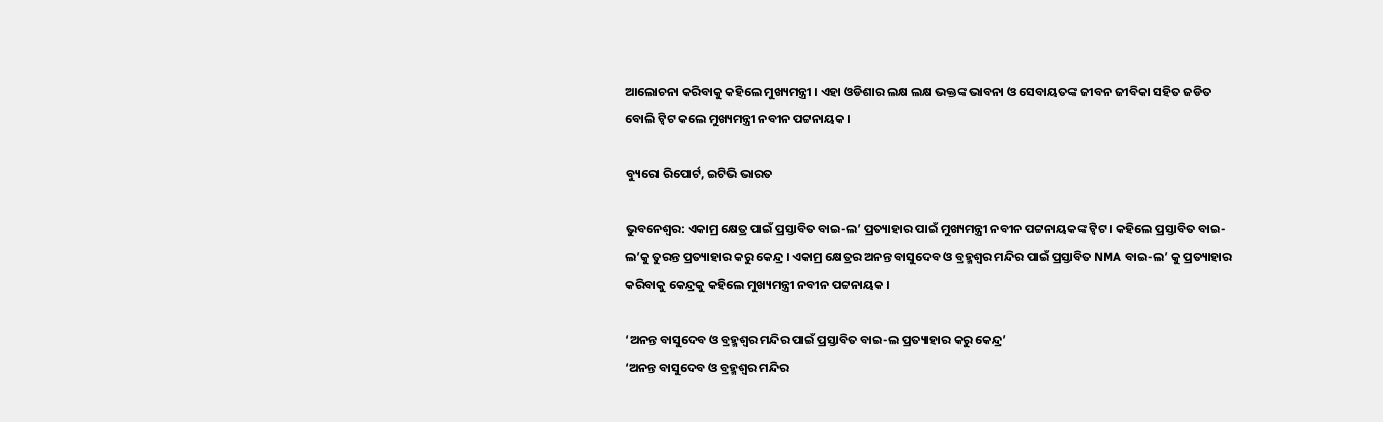ଆଲୋଚନା କରିବାକୁ କହିଲେ ମୁଖ୍ୟମନ୍ତ୍ରୀ । ଏହା ଓଡିଶାର ଲକ୍ଷ ଲକ୍ଷ ଭକ୍ତଙ୍କ ଭାବନା ଓ ସେବାୟତଙ୍କ ଜୀବନ ଜୀବିକା ସହିତ ଜଡିତ ବୋଲି ଟ୍ବିଟ କଲେ ମୁଖ୍ୟମନ୍ତ୍ରୀ ନବୀନ ପଟ୍ଟନାୟକ ।

ବ୍ୟୁରୋ ରିପୋର୍ଟ, ଇଟିଭି ଭାରତ

ଭୁବନେଶ୍ବର: ଏକାମ୍ର କ୍ଷେତ୍ର ପାଇଁ ପ୍ରସ୍ତାବିତ ବାଇ-ଲ’ ପ୍ରତ୍ୟାହାର ପାଇଁ ମୁଖ୍ୟମନ୍ତ୍ରୀ ନବୀନ ପଟ୍ଟନାୟକଙ୍କ ଟ୍ବିଟ । କହିଲେ ପ୍ରସ୍ତାବିତ ବାଇ-ଲ’କୁ ତୁରନ୍ତ ପ୍ରତ୍ୟାହାର କରୁ କେନ୍ଦ୍ର । ଏକାମ୍ର କ୍ଷେତ୍ରର ଅନନ୍ତ ବାସୁଦେବ ଓ ବ୍ରହ୍ମଶ୍ବର ମନ୍ଦିର ପାଇଁ ପ୍ରସ୍ତାବିତ NMA ବାଇ-ଲ’ କୁ ପ୍ରତ୍ୟାହାର କରିବାକୁ କେନ୍ଦ୍ରକୁ କହିଲେ ମୁଖ୍ୟମନ୍ତ୍ରୀ ନବୀନ ପଟ୍ଟନାୟକ ।

‘ଅନନ୍ତ ବାସୁଦେବ ଓ ବ୍ରହ୍ମଶ୍ବର ମନ୍ଦିର ପାଇଁ ପ୍ରସ୍ତାବିତ ବାଇ-ଲ ପ୍ରତ୍ୟାହାର କରୁ କେନ୍ଦ୍ର’
‘ଅନନ୍ତ ବାସୁଦେବ ଓ ବ୍ରହ୍ମଶ୍ବର ମନ୍ଦିର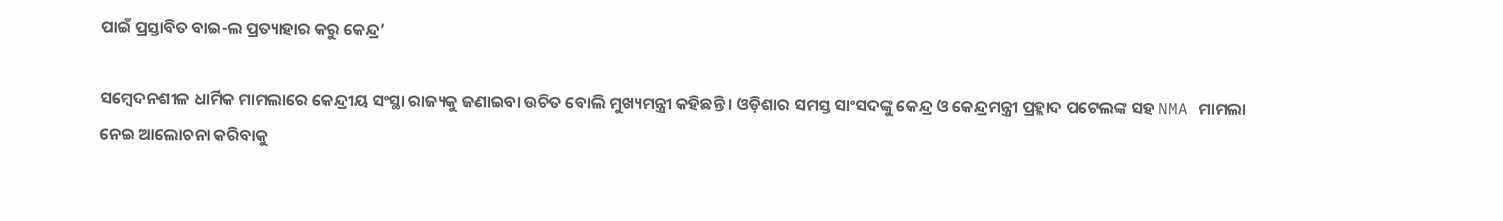ପାଇଁ ପ୍ରସ୍ତାବିତ ବାଇ-ଲ ପ୍ରତ୍ୟାହାର କରୁ କେନ୍ଦ୍ର’

ସମ୍ବେଦନଶୀଳ ଧାର୍ମିକ ମାମଲାରେ କେନ୍ଦ୍ରୀୟ ସଂସ୍ଥା ରାଜ୍ୟକୁ ଜଣାଇବା ଉଚିତ ବୋଲି ମୁଖ୍ୟମନ୍ତ୍ରୀ କହିଛନ୍ତି । ଓଡ଼ିଶାର ସମସ୍ତ ସାଂସଦଙ୍କୁ କେନ୍ଦ୍ର ଓ କେନ୍ଦ୍ରମନ୍ତ୍ରୀ ପ୍ରହ୍ଲାଦ ପଟେଲଙ୍କ ସହ NMA ମାମଲା ନେଇ ଆଲୋଚନା କରିବାକୁ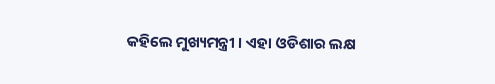କହିଲେ ମୁଖ୍ୟମନ୍ତ୍ରୀ । ଏହା ଓଡିଶାର ଲକ୍ଷ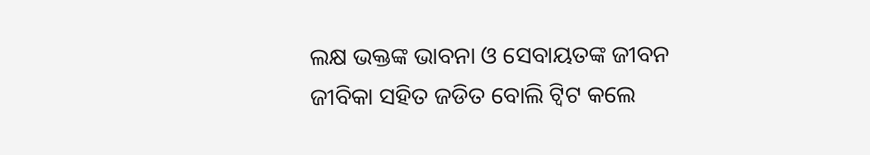ଲକ୍ଷ ଭକ୍ତଙ୍କ ଭାବନା ଓ ସେବାୟତଙ୍କ ଜୀବନ ଜୀବିକା ସହିତ ଜଡିତ ବୋଲି ଟ୍ବିଟ କଲେ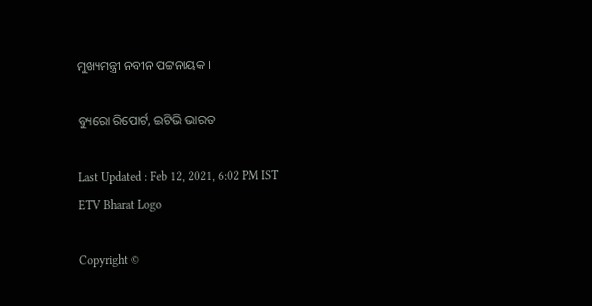ମୁଖ୍ୟମନ୍ତ୍ରୀ ନବୀନ ପଟ୍ଟନାୟକ ।

ବ୍ୟୁରୋ ରିପୋର୍ଟ, ଇଟିଭି ଭାରତ

Last Updated : Feb 12, 2021, 6:02 PM IST
ETV Bharat Logo

Copyright ©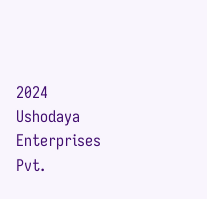2024 Ushodaya Enterprises Pvt.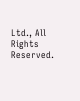Ltd., All Rights Reserved.